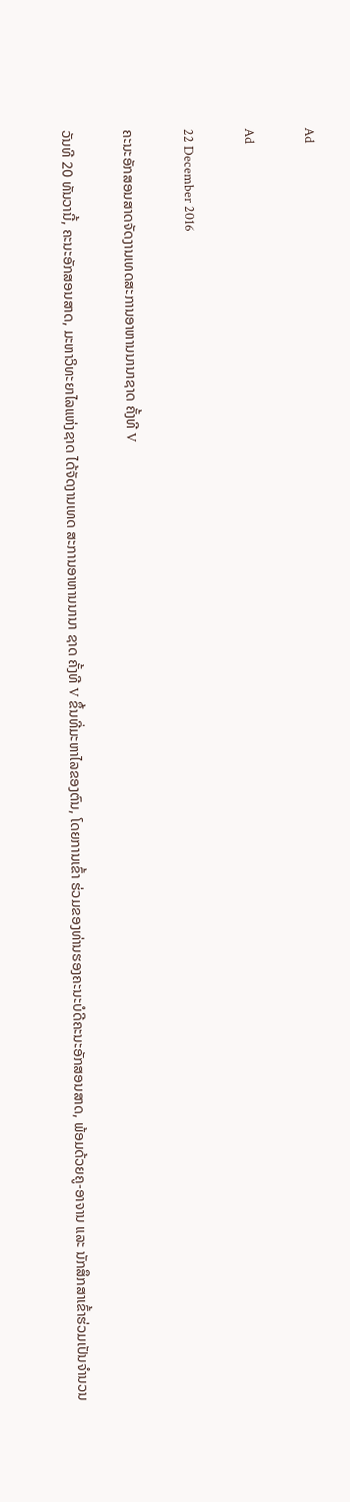Ad

Ad

22 December 2016

ຄະນະອັກສອນສາດຈັດງານເທດສະການອາຫານນານາຊາດ ຄັ້ງທີ V

ວັນທີ 20 ທັນວານີ້, ຄະນະອັກສອນສາດ, ມະຫາວິທະຍາໄລແຫ່ງຊາດ ໄດ້ຈັດງານເທດ ສະການອາຫານນານາ ຊາດ ຄັ້ງທີ V ຂຶ້ນທີ່ມະຫາໄລຂອງຕົນ, ໂດຍການເຂົ້າ ຮ່ວມຂອງທ່ານຮອງຄະນະບໍດີຄະນະອັກສອນສາດ, ພ້ອມດ້ວຍຄູ-ອາຈານ ແລະ ນັກສຶກສາເຂົ້າຮ່ວມເປັນຈຳນວນ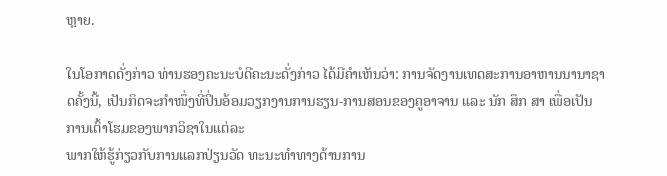ຫຼາຍ.

ໃນໂອກາດດັ່ງກ່າວ ທ່ານຮອງຄະນະບໍດີຄະນະດັ່ງກ່າວ ໄດ້ມີຄຳເຫັນວ່າ: ການຈັດງານເທດສະການອາຫານນານາຊາດຄັ້ງນີ້, ເປັນກິດຈະກຳໜຶ່ງທີ່ປິ່ນອ້ອມວຽກງານການຮຽນ-ການສອນຂອງຄູອາຈານ ແລະ ນັກ ສຶກ ສາ ເພື່ອເປັນການເຕົ້າໂຮມຂອງພາກວິຊາໃນແຕ່ລະ
ພາກໃຫ້ຮູ້ກ່ຽວກັບການແລກປ່ຽນວັດ ທະນະທຳທາງດ້ານການ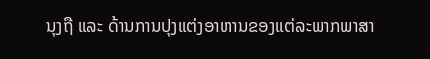ນຸງຖື ແລະ ດ້ານການປຸງແຕ່ງອາຫານຂອງແຕ່ລະພາກພາສາ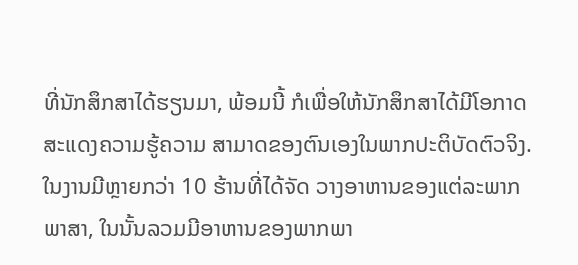ທີ່ນັກສຶກສາໄດ້ຮຽນມາ, ພ້ອມນີ້ ກໍເພື່ອໃຫ້ນັກສຶກສາໄດ້ມີໂອກາດສະແດງຄວາມຮູ້ຄວາມ ສາມາດຂອງຕົນເອງໃນພາກປະຕິບັດຕົວຈິງ. ໃນງານມີຫຼາຍກວ່າ 10 ຮ້ານທີ່ໄດ້ຈັດ ວາງອາຫານຂອງແຕ່ລະພາກພາສາ, ໃນນັ້ນລວມມີອາຫານຂອງພາກພາ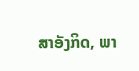ສາອັງກິດ, ພາ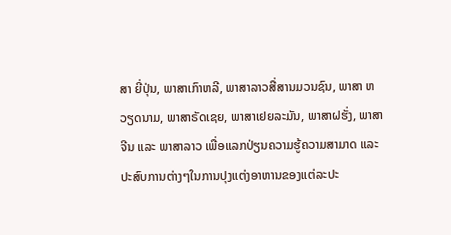ສາ ຍີ່ປຸ່ນ, ພາສາເກົາຫລີ, ພາສາລາວສື່ສານມວນຊົນ, ພາສາ ຫວຽດນາມ, ພາສາຣັດເຊຍ, ພາສາເຢຍລະມັນ, ພາສາຝຮັ່ງ, ພາສາຈີນ ແລະ ພາສາລາວ ເພື່ອແລກປ່ຽນຄວາມຮູ້ຄວາມສາມາດ ແລະ ປະສົບການຕ່າງໆໃນການປຸງແຕ່ງອາຫານຂອງແຕ່ລະປະ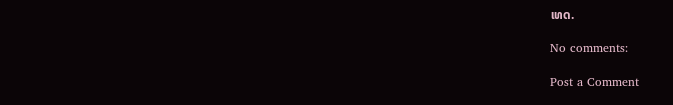ເທດ.

No comments:

Post a Comment